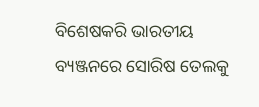ବିଶେଷକରି ଭାରତୀୟ ବ୍ୟଞ୍ଜନରେ ସୋରିଷ ତେଲକୁ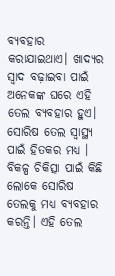ବ୍ୟବହାର କରାଯାଇଥାଏ। ଖାଦ୍ୟର ସ୍ବାଦ ବଢ଼ାଇବା ପାଇଁ ଅନେକଙ୍କ ଘରେ ଏହି ତେଲ ବ୍ୟବହାର ହୁଏ। ସୋରିଷ ତେଲ ସ୍ୱାସ୍ଥ୍ୟ ପାଇଁ ହିତକର ମଧ୍ୟ । ବିକଳ୍ପ ଚିକିତ୍ସା ପାଇଁ କିଛି ଲୋକେ ସୋରିଷ ତେଲକୁ ମଧ୍ୟ ବ୍ୟବହାର କରନ୍ତି। ଏହି ତେଲ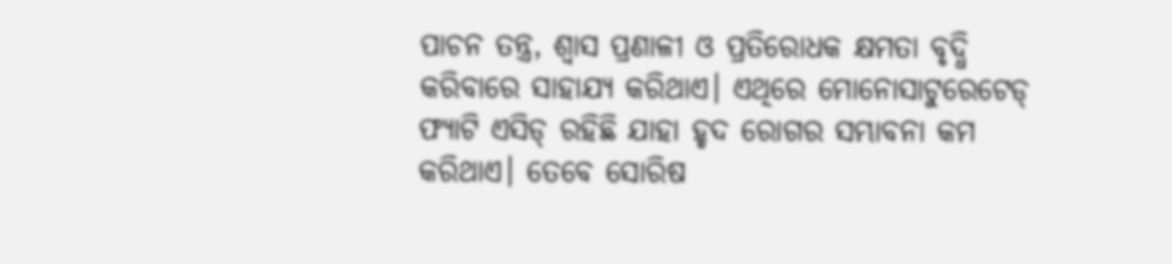ପାଚନ ତନ୍ତ୍ର, ଶ୍ୱାସ ପ୍ରଣାଳୀ ଓ ପ୍ରତିରୋଧକ କ୍ଷମତା ବୃଦ୍ଧି କରିବାରେ ସାହାଯ୍ୟ କରିଥାଏ। ଏଥିରେ ମୋନୋସାଟୁରେଟେଡ୍ ଫ୍ୟାଟି ଏସିଡ୍ ରହିଛି ଯାହା ହୃଦ ରୋଗର ସମ୍ଭାବନା କମ କରିଥାଏ। ତେବେ ସୋରିଷ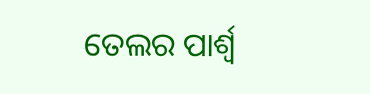ତେଲର ପାର୍ଶ୍ୱ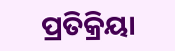ପ୍ରତିକ୍ରିୟା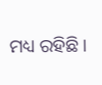ମଧ୍ୟ ରହିଛି।